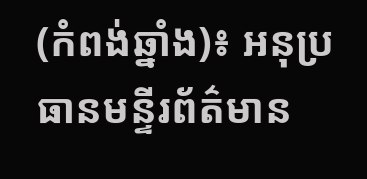(កំពង់ឆ្នាំង)៖ អនុប្រធានមន្ទីរព័ត៌មាន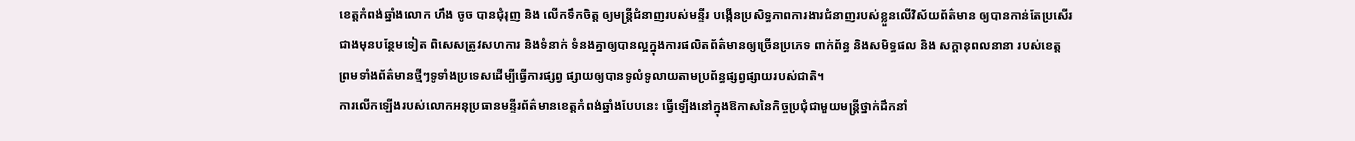ខេត្តកំពង់ឆ្នាំងលោក ហឹង ចូច បានជុំរុញ និង លើកទឹកចិត្ត ឲ្យមន្រ្តីជំនាញរបស់មន្ទីរ បង្កើនប្រសិទ្ធភាពការងារជំនាញរបស់ខ្លួនលើវិស័យព័ត៌មាន ឲ្យបានកាន់តែប្រសើរជាងមុនបន្ថែមទៀត ពិសេសត្រូវសហការ និងទំនាក់ ទំនងគ្នាឲ្យបានល្អក្នុងការផលិតព័ត៌មានឲ្យច្រើនប្រភេទ ពាក់ព័ន្ធ និងសមិទ្ធផល និង សក្តានុពលនានា របស់ខេត្ត ព្រមទាំងព័ត៌មានថ្មីៗទូទាំងប្រទេសដើម្បីធ្វើការផ្សព្វ ផ្សាយឲ្យបានទូលំទូលាយតាមប្រព័ន្ធផ្សព្វផ្សាយរបស់ជាតិ។
ការលើកឡើងរបស់លោកអនុប្រធានមន្ទីរព័ត៌មានខេត្តកំពង់ឆ្នាំងបែបនេះ ធ្វើឡើងនៅក្នុងឱកាសនៃកិច្ចប្រជុំជាមួយមន្ត្រីថ្នាក់ដឹកនាំ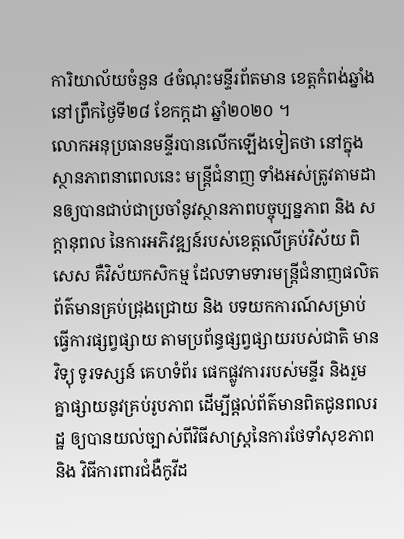ការិយាល័យចំនួន ៤ចំណុះមន្ទីរព័តមាន ខេត្តកំពង់ឆ្នាំង នៅព្រឹកថ្ងៃទី២៨ ខែកក្ដដា ឆ្នាំ២០២០ ។
លោកអនុប្រធានមន្ទីរបានលើកឡើងទៀតថា នៅក្នុងស្ថានភាពនាពេលនេះ មន្រ្តីជំនាញ ទាំងអស់ត្រូវតាមដានឲ្យបានជាប់ជាប្រចាំនូវស្ថានភាពបច្ចុប្បន្នភាព និង សក្តានុពល នៃការអភិវឌ្ឍន៍របស់ខេត្តលើគ្រប់វិស័យ ពិសេស គឺវិស័យកសិកម្ម ដែលទាមទារមន្រ្តីជំនាញផលិតព័ត៌មានគ្រប់ជ្រុងជ្រោយ និង បទយកការណ៍សម្រាប់ធ្វើការផ្សព្វផ្សាយ តាមប្រព័ន្ធផ្សព្វផ្សាយរបស់ជាតិ មាន វិទ្យុ ទូរទស្សន៍ គេហទំព័រ ផេកផ្លូវការរបស់មន្ទីរ និងរួមគ្នាផ្សាយនូវគ្រប់រូបភាព ដើម្បីផ្តល់ព័ត៌មានពិតជូនពលរដ្ឋ ឲ្យបានយល់ច្បាស់ពីវិធីសាស្រ្តនៃការថែទាំសុខភាព និង វិធីការពារជំងឺកូវីដ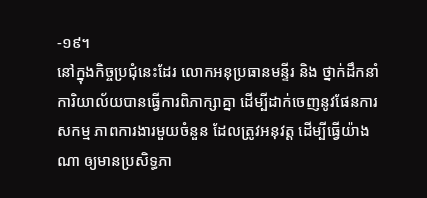-១៩។
នៅក្នុងកិច្ចប្រជុំនេះដែរ លោកអនុប្រធានមន្ទីរ និង ថ្នាក់ដឹកនាំការិយាល័យបានធ្វើការពិភាក្សាគ្នា ដើម្បីដាក់ចេញនូវផែនការសកម្ម ភាពការងារមួយចំនួន ដែលត្រូវអនុវត្ត ដើម្បីធ្វើយ៉ាងណា ឲ្យមានប្រសិទ្ធភា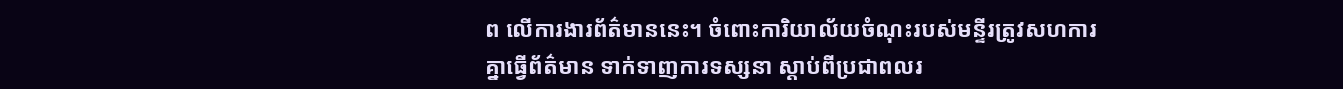ព លើការងារព័ត៌មាននេះ។ ចំពោះការិយាល័យចំណុះរបស់មន្ទីរត្រូវសហការគ្នាធ្វើព័ត៌មាន ទាក់ទាញការទស្សនា ស្តាប់ពីប្រជាពលរ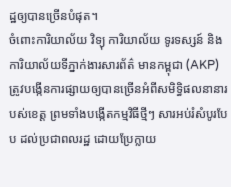ដ្ឋឲ្យបានច្រើនបំផុត។
ចំពោះការិយាល័យ វិទ្យុ ការិយាល័យ ទូរទស្សន៍ និង ការិយាល័យទីភ្នាក់ងារសារព័ត៌ មានកម្ពុជា (AKP) ត្រូវបង្កើនការផ្សាយឲ្យបានច្រើនអំពីសមិទ្ធិផលនានារបស់ខេត្ត ព្រមទាំងបង្កើតកម្មវិធីថ្មីៗ សារអប់រំសំបូរបែប ដល់ប្រជាពលរដ្ឋ ដោយប្រែក្លាយ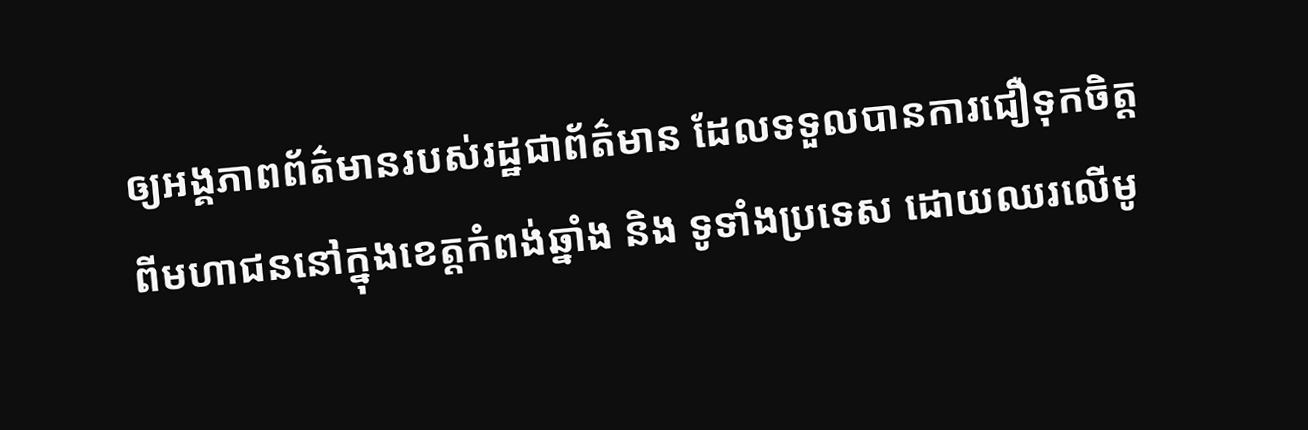ឲ្យអង្គភាពព័ត៌មានរបស់រដ្ឋជាព័ត៌មាន ដែលទទួលបានការជឿទុកចិត្ត ពីមហាជននៅក្នុងខេត្តកំពង់ឆ្នាំង និង ទូទាំងប្រទេស ដោយឈរលើមូ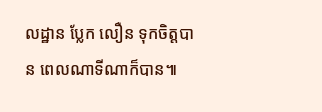លដ្ឋាន ប្លែក លឿន ទុកចិត្តបាន ពេលណាទីណាក៏បាន៕